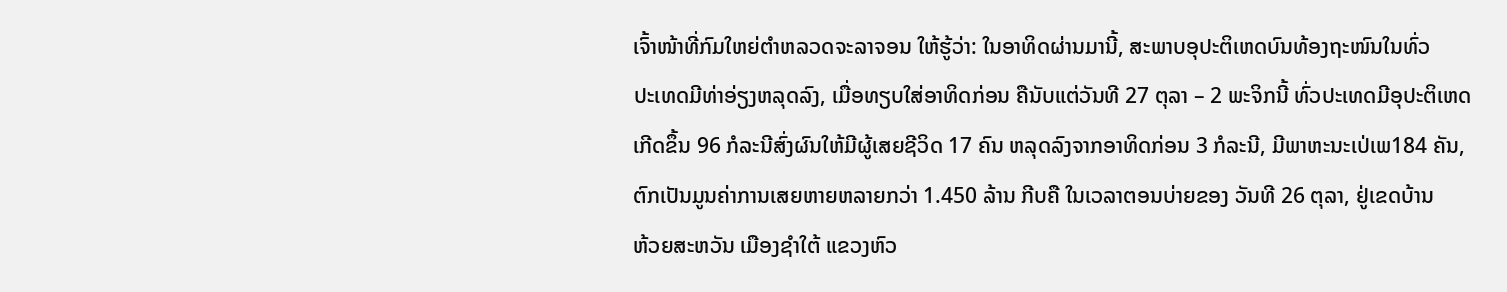ເຈົ້າໜ້າທີ່ກົມໃຫຍ່ຕຳຫລວດຈະລາຈອນ ໃຫ້ຮູ້ວ່າ: ໃນອາທິດຜ່ານມານີ້, ສະພາບອຸປະຕິເຫດບົນທ້ອງຖະໜົນໃນທົ່ວ
ປະເທດມີທ່າອ່ຽງຫລຸດລົງ, ເມື່ອທຽບໃສ່ອາທິດກ່ອນ ຄືນັບແຕ່ວັນທີ 27 ຕຸລາ – 2 ພະຈິກນີ້ ທົ່ວປະເທດມີອຸປະຕິເຫດ
ເກີດຂຶ້ນ 96 ກໍລະນີສົ່ງຜົນໃຫ້ມີຜູ້ເສຍຊີວິດ 17 ຄົນ ຫລຸດລົງຈາກອາທິດກ່ອນ 3 ກໍລະນີ, ມີພາຫະນະເປ່ເພ184 ຄັນ,
ຕົກເປັນມູນຄ່າການເສຍຫາຍຫລາຍກວ່າ 1.450 ລ້ານ ກີບຄື ໃນເວລາຕອນບ່າຍຂອງ ວັນທີ 26 ຕຸລາ, ຢູ່ເຂດບ້ານ
ຫ້ວຍສະຫວັນ ເມືອງຊຳໃຕ້ ແຂວງຫົວ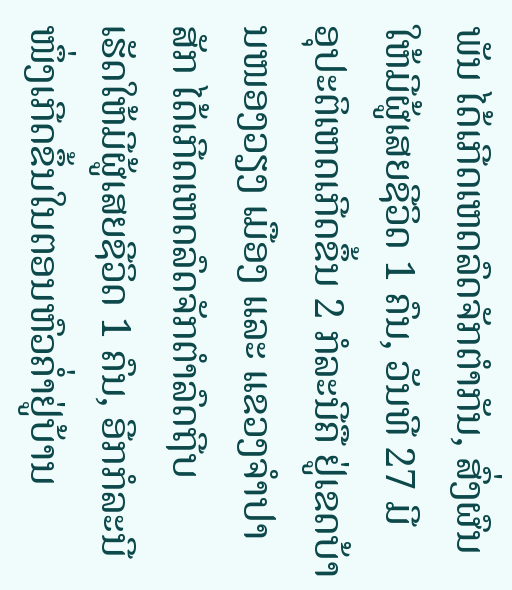ພັນ ໄດ້ເກີດເຫດລົດຈັກຕຳກັນ, ສົ່ງຜົນໃຫ້ມີຜູ້ເສຍຊີວິດ 1 ຄົນ, ວັນທີ 27 ມີ
ອຸປະຕິເຫດເກີດຂຶ້ນ 2 ກໍລະນີຄື ຢູ່ເຂດບ້ານໜອງວຽງ ເມືອງ ແລະ ແຂວງຈຳປາສັກ ໄດ້ເກີດເຫດລົດຈັກຕຳລົດຖີບ
ເຮັດໃຫ້ມີຜູ້ເສຍຊີວິດ 1 ຄົນ, ອີກກໍລະນີໜຶ່ງເກີດຂຶ້ນໃນຕອນຫົວຄ່ຳຢູ່ບ້ານ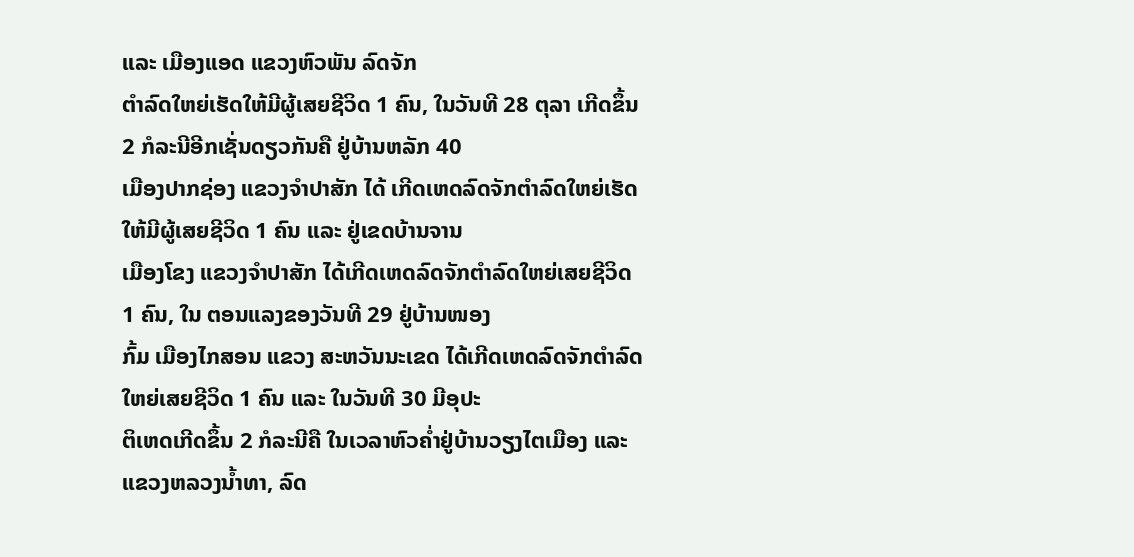ແລະ ເມືອງແອດ ແຂວງຫົວພັນ ລົດຈັກ
ຕຳລົດໃຫຍ່ເຮັດໃຫ້ມີຜູ້ເສຍຊີວິດ 1 ຄົນ, ໃນວັນທີ 28 ຕຸລາ ເກີດຂຶ້ນ 2 ກໍລະນີອີກເຊັ່ນດຽວກັນຄື ຢູ່ບ້ານຫລັກ 40
ເມືອງປາກຊ່ອງ ແຂວງຈຳປາສັກ ໄດ້ ເກີດເຫດລົດຈັກຕຳລົດໃຫຍ່ເຮັດໃຫ້ມີຜູ້ເສຍຊີວິດ 1 ຄົນ ແລະ ຢູ່ເຂດບ້ານຈານ
ເມືອງໂຂງ ແຂວງຈຳປາສັກ ໄດ້ເກີດເຫດລົດຈັກຕຳລົດໃຫຍ່ເສຍຊີວິດ 1 ຄົນ, ໃນ ຕອນແລງຂອງວັນທີ 29 ຢູ່ບ້ານໜອງ
ກົ້ມ ເມືອງໄກສອນ ແຂວງ ສະຫວັນນະເຂດ ໄດ້ເກີດເຫດລົດຈັກຕຳລົດໃຫຍ່ເສຍຊີວິດ 1 ຄົນ ແລະ ໃນວັນທີ 30 ມີອຸປະ
ຕິເຫດເກີດຂຶ້ນ 2 ກໍລະນີຄື ໃນເວລາຫົວຄ່ຳຢູ່ບ້ານວຽງໄຕເມືອງ ແລະ ແຂວງຫລວງນ້ຳທາ, ລົດ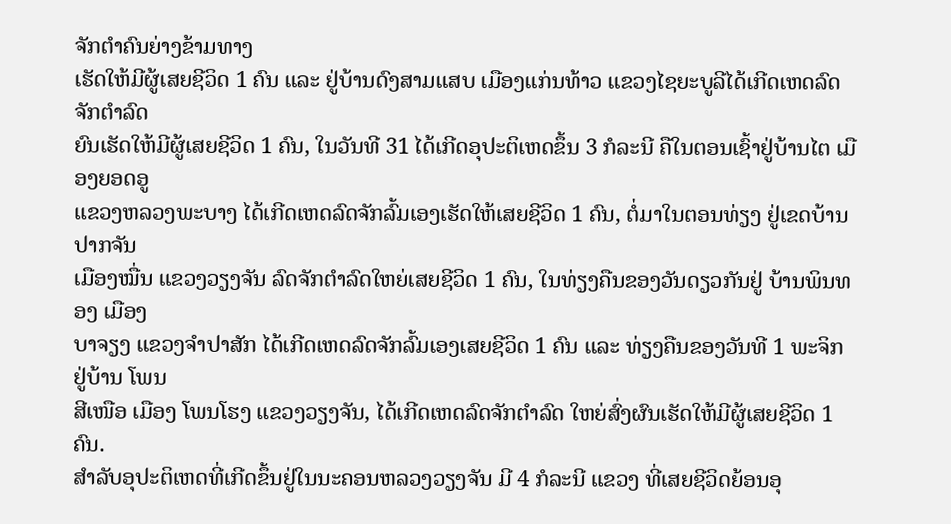ຈັກຕຳຄົນຍ່າງຂ້າມທາງ
ເຮັດໃຫ້ມີຜູ້ເສຍຊີວິດ 1 ຄົນ ແລະ ຢູ່ບ້ານດົງສາມແສບ ເມືອງແກ່ນທ້າວ ແຂວງໄຊຍະບູລີໄດ້ເກີດເຫດລົດຈັກຕຳລົດ
ຍົນເຮັດໃຫ້ມີຜູ້ເສຍຊີວິດ 1 ຄົນ, ໃນວັນທີ 31 ໄດ້ເກີດອຸປະຕິເຫດຂຶ້ນ 3 ກໍລະນີ ຄືໃນຕອນເຊົ້າຢູ່ບ້ານໄຕ ເມືອງຍອດອູ
ແຂວງຫລວງພະບາງ ໄດ້ເກີດເຫດລົດຈັກລົ້ມເອງເຮັດໃຫ້ເສຍຊີວິດ 1 ຄົນ, ຕໍ່ມາໃນຕອນທ່ຽງ ຢູ່ເຂດບ້ານປາກຈັນ
ເມືອງໝື່ນ ແຂວງວຽງຈັນ ລົດຈັກຕຳລົດໃຫຍ່ເສຍຊີວິດ 1 ຄົນ, ໃນທ່ຽງຄືນຂອງວັນດຽວກັນຢູ່ ບ້ານພິນທອງ ເມືອງ
ບາຈຽງ ແຂວງຈຳປາສັກ ໄດ້ເກີດເຫດລົດຈັກລົ້ມເອງເສຍຊີວິດ 1 ຄົນ ແລະ ທ່ຽງຄືນຂອງວັນທີ 1 ພະຈິກ ຢູ່ບ້ານ ໂພນ
ສີເໜືອ ເມືອງ ໂພນໂຮງ ແຂວງວຽງຈັນ, ໄດ້ເກີດເຫດລົດຈັກຕຳລົດ ໃຫຍ່ສົ່ງຜົນເຮັດໃຫ້ມີຜູ້ເສຍຊີວິດ 1 ຄົນ.
ສຳລັບອຸປະຕິເຫດທີ່ເກີດຂຶ້ນຢູ່ໃນນະຄອນຫລວງວຽງຈັນ ມີ 4 ກໍລະນີ ແຂວງ ທີ່ເສຍຊີວິດຍ້ອນອຸ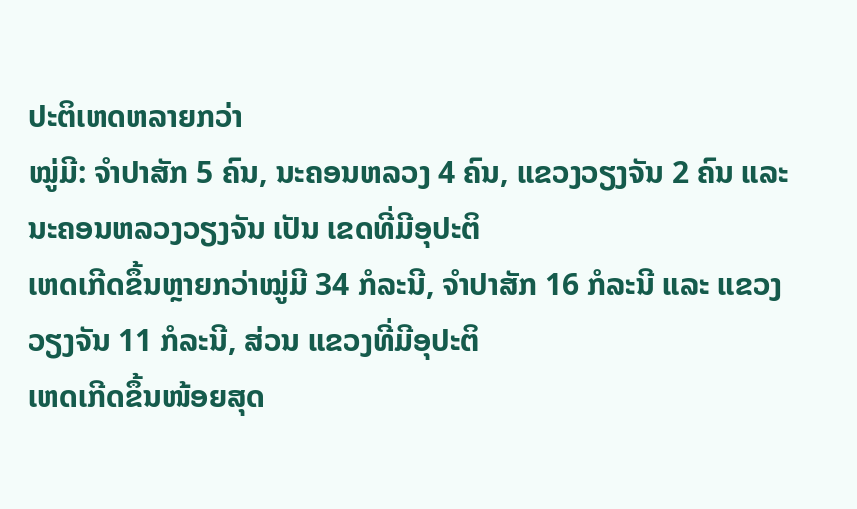ປະຕິເຫດຫລາຍກວ່າ
ໝູ່ມີ: ຈຳປາສັກ 5 ຄົນ, ນະຄອນຫລວງ 4 ຄົນ, ແຂວງວຽງຈັນ 2 ຄົນ ແລະ ນະຄອນຫລວງວຽງຈັນ ເປັນ ເຂດທີ່ມີອຸປະຕິ
ເຫດເກີດຂຶ້ນຫຼາຍກວ່າໝູ່ມີ 34 ກໍລະນີ, ຈຳປາສັກ 16 ກໍລະນີ ແລະ ແຂວງວຽງຈັນ 11 ກໍລະນີ, ສ່ວນ ແຂວງທີ່ມີອຸປະຕິ
ເຫດເກີດຂຶ້ນໜ້ອຍສຸດ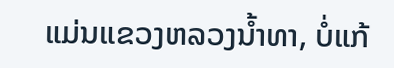ແມ່ນແຂວງຫລວງນ້ຳທາ, ບໍ່ແກ້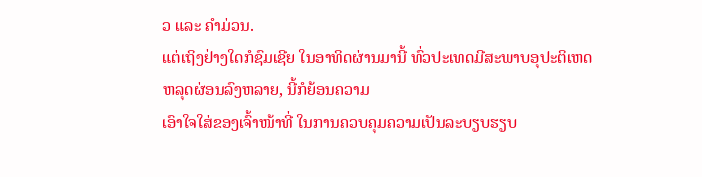ວ ແລະ ຄຳມ່ວນ.
ແຕ່ເຖິງຢ່າງໃດກໍຊົມເຊີຍ ໃນອາທິດຜ່ານມານີ້ ທົ່ວປະເທດມີສະພາບອຸປະຕິເຫດຫລຸດຜ່ອນລົງຫລາຍ, ນີ້ກໍຍ້ອນຄວາມ
ເອົາໃຈໃສ່ຂອງເຈົ້າໜ້າທີ່ ໃນການຄວບຄຸມຄວາມເປັນລະບຽບຮຽບ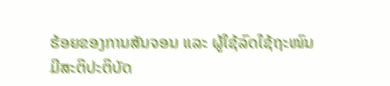ຮ້ອຍຂອງການສັນຈອນ ແລະ ຜູ້ໃຊ້ລົດໃຊ້ຖະໜົນ
ມີສະຕິປະຕິບັດ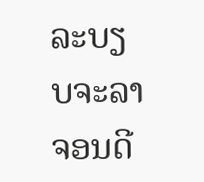ລະບຽບຈະລາຈອນດີ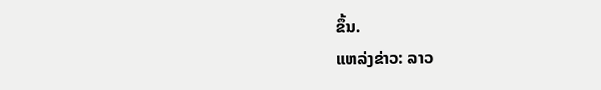ຂຶ້ນ.
ແຫລ່ງຂ່າວ: ລາວ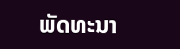ພັດທະນາ